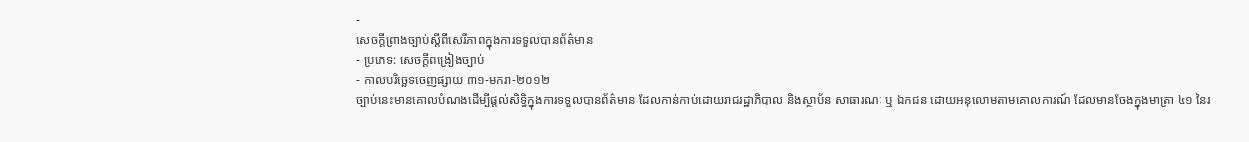-
សេចក្តីព្រាងច្បាប់ស្តីពីសេរីភាពក្នុងការទទួលបានព័ត៌មាន
- ប្រភេទ: សេចក្ដីពង្រៀងច្បាប់
- កាលបរិច្ឆេទចេញផ្សាយ ៣១-មករា-២០១២
ច្បាប់នេះមានគោលបំណងដើម្បីផ្តល់សិទ្ធិក្នុងការទទួលបានព័ត៌មាន ដែលកាន់កាប់ដោយរាជរដ្ឋាភិបាល និងស្ថាប័ន សាធារណៈ ឬ ឯកជន ដោយអនុលោមតាមគោលការណ៍ ដែលមានចែងក្នុងមាត្រា ៤១ នៃរ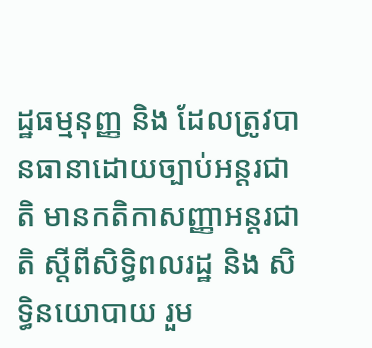ដ្ឋធម្មនុញ្ញ និង ដែលត្រូវបានធានាដោយច្បាប់អន្តរជាតិ មានកតិកាសញ្ញាអន្តរជាតិ ស្តីពីសិទ្ធិពលរដ្ឋ និង សិទ្ធិនយោបាយ រួម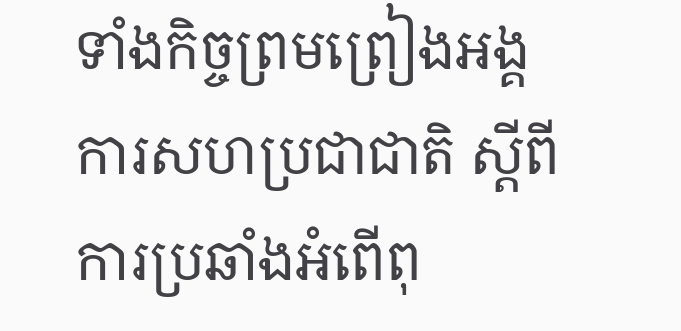ទាំងកិច្ចព្រមព្រៀងអង្គការសហប្រជាជាតិ ស្តីពី ការប្រឆាំងអំពើពុ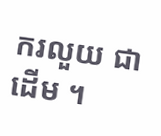ករលួយ ជាដើម ។